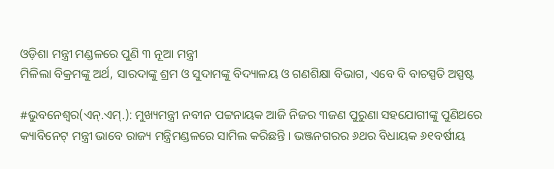ଓଡ଼ିଶା ମନ୍ତ୍ରୀ ମଣ୍ଡଳରେ ପୁଣି ୩ ନୂଆ ମନ୍ତ୍ରୀ
ମିଳିଲା ବିକ୍ରମଙ୍କୁ ଅର୍ଥ, ସାରଦାଙ୍କୁ ଶ୍ରମ ଓ ସୁଦାମଙ୍କୁ ବିଦ୍ୟାଳୟ ଓ ଗଣଶିକ୍ଷା ବିଭାଗ, ଏବେ ବି ବାଚସ୍ପତି ଅସ୍ପଷ୍ଟ

#ଭୁବନେଶ୍ୱର(ଏନ୍.ଏମ୍.): ମୁଖ୍ୟମନ୍ତ୍ରୀ ନବୀନ ପଟ୍ଟନାୟକ ଆଜି ନିଜର ୩ଜଣ ପୁରୁଣା ସହଯୋଗୀଙ୍କୁ ପୁଣିଥରେ କ୍ୟାବିନେଟ୍ ମନ୍ତ୍ରୀ ଭାବେ ରାଜ୍ୟ ମନ୍ତ୍ରିମଣ୍ଡଳରେ ସାମିଲ କରିଛନ୍ତି । ଭଞ୍ଜନଗରର ୬ଥର ବିଧାୟକ ୬୧ବର୍ଷୀୟ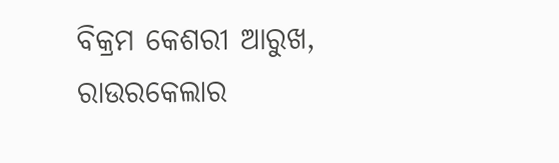ବିକ୍ରମ କେଶରୀ ଆରୁଖ, ରାଉରକେଲାର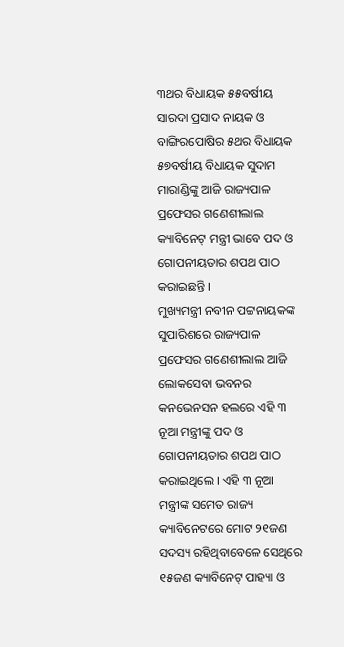୩ଥର ବିଧାୟକ ୫୫ବର୍ଷୀୟ ସାରଦା ପ୍ରସାଦ ନାୟକ ଓ ବାଙ୍ଗିରପୋଷିର ୫ଥର ବିଧାୟକ ୫୭ବର୍ଷୀୟ ବିଧାୟକ ସୁଦାମ ମାରାଣ୍ଡିଙ୍କୁ ଆଜି ରାଜ୍ୟପାଳ ପ୍ରଫେସର ଗଣେଶୀଲାଲ କ୍ୟାବିନେଟ୍ ମନ୍ତ୍ରୀ ଭାବେ ପଦ ଓ ଗୋପନୀୟତାର ଶପଥ ପାଠ କରାଇଛନ୍ତି ।
ମୁଖ୍ୟମନ୍ତ୍ରୀ ନବୀନ ପଟ୍ଟନାୟକଙ୍କ ସୁପାରିଶରେ ରାଜ୍ୟପାଳ ପ୍ରଫେସର ଗଣେଶୀଲାଲ ଆଜି ଲୋକସେବା ଭବନର କନଭେନସନ ହଲରେ ଏହି ୩ ନୂଆ ମନ୍ତ୍ରୀଙ୍କୁ ପଦ ଓ ଗୋପନୀୟତାର ଶପଥ ପାଠ କରାଇଥିଲେ । ଏହି ୩ ନୂଆ ମନ୍ତ୍ରୀଙ୍କ ସମେତ ରାଜ୍ୟ କ୍ୟାବିନେଟରେ ମୋଟ ୨୧ଜଣ ସଦସ୍ୟ ରହିଥିବାବେଳେ ସେଥିରେ ୧୫ଜଣ କ୍ୟାବିନେଟ୍ ପାହ୍ୟା ଓ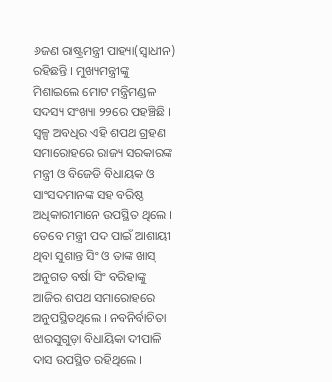୬ଜଣ ରାଷ୍ଟ୍ରମନ୍ତ୍ରୀ ପାହ୍ୟା(ସ୍ୱାଧୀନ) ରହିଛନ୍ତି । ମୁଖ୍ୟମନ୍ତ୍ରୀଙ୍କୁ ମିଶାଇଲେ ମୋଟ ମନ୍ତ୍ରିମଣ୍ଡଳ ସଦସ୍ୟ ସଂଖ୍ୟା ୨୨ରେ ପହଞ୍ଚିଛି । ସ୍ୱଳ୍ପ ଅବଧିର ଏହି ଶପଥ ଗ୍ରହଣ ସମାରୋହରେ ରାଜ୍ୟ ସରକାରଙ୍କ ମନ୍ତ୍ରୀ ଓ ବିଜେଡି ବିଧାୟକ ଓ ସାଂସଦମାନଙ୍କ ସହ ବରିଷ୍ଠ ଅଧିକାରୀମାନେ ଉପସ୍ଥିତ ଥିଲେ । ତେବେ ମନ୍ତ୍ରୀ ପଦ ପାଇଁ ଆଶାୟୀ ଥିବା ସୁଶାନ୍ତ ସିଂ ଓ ତାଙ୍କ ଖାସ୍ ଅନୁଗତ ବର୍ଷା ସିଂ ବରିହାଙ୍କୁ ଆଜିର ଶପଥ ସମାରୋହରେ ଅନୁପସ୍ଥିତଥିଲେ । ନବନିର୍ବାଚିତା ଝାରସୁଗୁଡ଼ା ବିଧାୟିକା ଦୀପାଳି ଦାସ ଉପସ୍ଥିତ ରହିଥିଲେ ।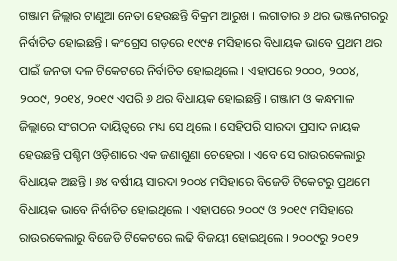ଗଞ୍ଜାମ ଜିଲ୍ଲାର ଟାଣୁଆ ନେତା ହେଉଛନ୍ତି ବିକ୍ରମ ଆରୁଖ । ଲଗାତାର ୬ ଥର ଭଞ୍ଜନଗରରୁ ନିର୍ବାଚିତ ହୋଇଛନ୍ତି । କଂଗ୍ରେସ ଗଡ଼ରେ ୧୯୯୫ ମସିହାରେ ବିଧାୟକ ଭାବେ ପ୍ରଥମ ଥର ପାଇଁ ଜନତା ଦଳ ଟିକେଟରେ ନିର୍ବାଚିତ ହୋଇଥିଲେ । ଏହାପରେ ୨୦୦୦, ୨୦୦୪, ୨୦୦୯, ୨୦୧୪, ୨୦୧୯ ଏପରି ୬ ଥର ବିଧାୟକ ହୋଇଛନ୍ତି । ଗଞ୍ଜାମ ଓ କନ୍ଧମାଳ ଜିଲ୍ଲାରେ ସଂଗଠନ ଦାୟିତ୍ୱରେ ମଧ୍ୟ ସେ ଥିଲେ । ସେହିପରି ସାରଦା ପ୍ରସାଦ ନାୟକ ହେଉଛନ୍ତି ପଶ୍ଚିମ ଓଡ଼ିଶାରେ ଏକ ଜଣାଶୁଣା ଚେହେରା । ଏବେ ସେ ରାଉରକେଲାରୁ ବିଧାୟକ ଅଛନ୍ତି । ୬୪ ବର୍ଷୀୟ ସାରଦା ୨୦୦୪ ମସିହାରେ ବିଜେଡି ଟିକେଟରୁ ପ୍ରଥମେ ବିଧାୟକ ଭାବେ ନିର୍ବାଚିତ ହୋଇଥିଲେ । ଏହାପରେ ୨୦୦୯ ଓ ୨୦୧୯ ମସିହାରେ ରାଉରକେଲାରୁ ବିଜେଡି ଟିକେଟରେ ଲଢି ବିଜୟୀ ହୋଇଥିଲେ । ୨୦୦୯ରୁ ୨୦୧୨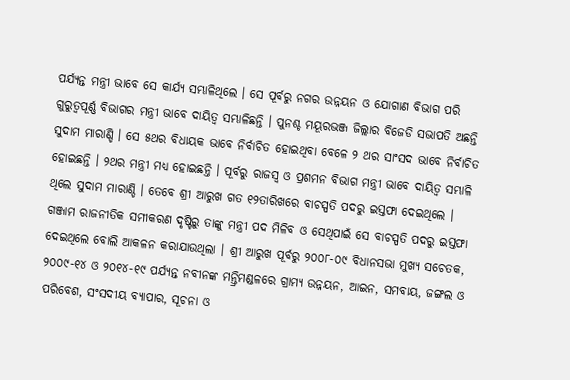ପର୍ଯ୍ୟନ୍ତ ମନ୍ତ୍ରୀ ଭାବେ ସେ କାର୍ଯ୍ୟ ସମ୍ଭାଳିଥିଲେ । ସେ ପୂର୍ବରୁ ନଗର ଉନ୍ନୟନ ଓ ଯୋଗାଣ ବିଭାଗ ପରି ଗୁରୁତ୍ୱପୂର୍ଣ୍ଣ ବିଭାଗର ମନ୍ତ୍ରୀ ଭାବେ ଦାୟିତ୍ୱ ସମ୍ଭାଳିଛନ୍ତି । ପୁନଶ୍ଚ ମୟୂରଭଞ୍ଜ ଜିଲ୍ଲାର ବିଜେଡି ସଭାପତି ଅଛନ୍ତି ସୁଦାମ ମାରାଣ୍ଡି । ସେ ୫ଥର ବିଧାୟକ ଭାବେ ନିର୍ବାଚିତ ହୋଇଥିବା ବେଳେ ୨ ଥର ସାଂସଦ ଭାବେ ନିର୍ବାଚିତ ହୋଇଛନ୍ତି । ୨ଥର ମନ୍ତ୍ରୀ ମଧ୍ୟ ହୋଇଛନ୍ତି । ପୂର୍ବରୁ ରାଜସ୍ୱ ଓ ପ୍ରଶମନ ବିଭାଗ ମନ୍ତ୍ରୀ ଭାବେ ଦାୟିତ୍ୱ ସମ୍ଭାଳି ଥିଲେ ସୁଦାମ ମାରାଣ୍ଡି । ତେବେ ଶ୍ରୀ ଆରୁଖ ଗତ ୧୨ତାରିଖରେ ବାଚସ୍ପତି ପଦରୁ ଇସ୍ତଫା ଦେଇଥିଲେ । ଗଞ୍ଜାମ ରାଜନୀତିକ ସମୀକରଣ ଦୃଷ୍ଟିରୁ ତାଙ୍କୁ ମନ୍ତ୍ରୀ ପଦ ମିଳିବ ଓ ସେଥିପାଇଁ ସେ ବାଚସ୍ପତି ପଦରୁ ଇସ୍ତଫା ଦେଇଥିଲେ ବୋଲି ଆକଳନ କରାଯାଉଥିଲା । ଶ୍ରୀ ଆରୁଖ ପୂର୍ବରୁ ୨୦୦୮-୦୯ ବିଧାନସଭା ମୁଖ୍ୟ ସଚେତକ, ୨୦୦୯-୧୪ ଓ ୨୦୧୪-୧୯ ପର୍ଯ୍ୟନ୍ତ ନବୀନଙ୍କ ମନ୍ତ୍ରିମଣ୍ଡଳରେ ଗ୍ରାମ୍ୟ ଉନ୍ନୟନ, ଆଇନ, ସମବାୟ, ଜଙ୍ଗଲ ଓ ପରିବେଶ, ସଂସଦୀୟ ବ୍ୟାପାର, ସୂଚନା ଓ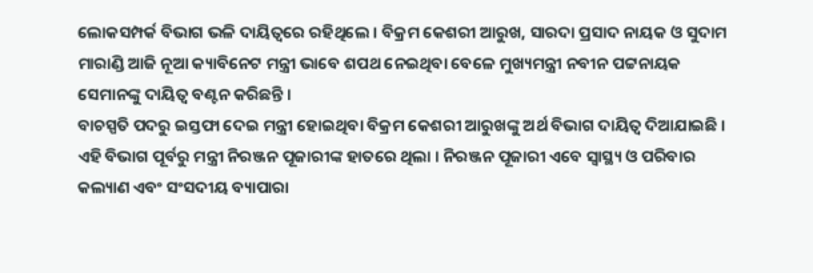ଲୋକସମ୍ପର୍କ ବିଭାଗ ଭଳି ଦାୟିତ୍ୱରେ ରହିଥିଲେ । ବିକ୍ରମ କେଶରୀ ଆରୁଖ, ସାରଦା ପ୍ରସାଦ ନାୟକ ଓ ସୁଦାମ ମାରାଣ୍ଡି ଆଜି ନୂଆ କ୍ୟାବିନେଟ ମନ୍ତ୍ରୀ ଭାବେ ଶପଥ ନେଇଥିବା ବେଳେ ମୁଖ୍ୟମନ୍ତ୍ରୀ ନବୀନ ପଟ୍ଟନାୟକ ସେମାନଙ୍କୁ ଦାୟିତ୍ୱ ବଣ୍ଟନ କରିଛନ୍ତି ।
ବାଚସ୍ପତି ପଦରୁ ଇସ୍ତଫା ଦେଇ ମନ୍ତ୍ରୀ ହୋଇଥିବା ବିକ୍ରମ କେଶରୀ ଆରୁଖଙ୍କୁ ଅର୍ଥ ବିଭାଗ ଦାୟିତ୍ୱ ଦିଆଯାଇଛି । ଏହି ବିଭାଗ ପୂର୍ବରୁ ମନ୍ତ୍ରୀ ନିରଞ୍ଜନ ପୂଜାରୀଙ୍କ ହାତରେ ଥିଲା । ନିରଞ୍ଜନ ପୂଜାରୀ ଏବେ ସ୍ୱାସ୍ଥ୍ୟ ଓ ପରିବାର କଲ୍ୟାଣ ଏବଂ ସଂସଦୀୟ ବ୍ୟାପାରା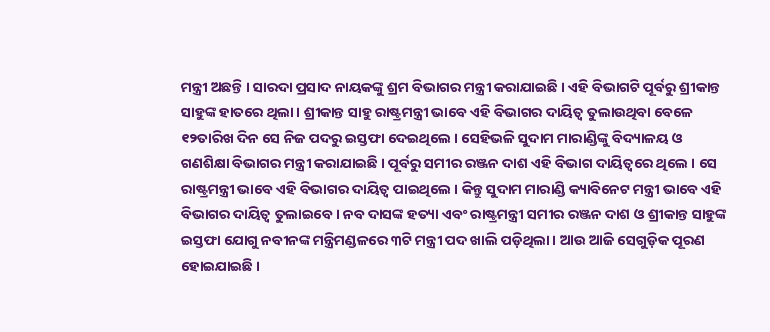ମନ୍ତ୍ରୀ ଅଛନ୍ତି । ସାରଦା ପ୍ରସାଦ ନାୟକଙ୍କୁ ଶ୍ରମ ବିଭାଗର ମନ୍ତ୍ରୀ କରାଯାଇଛି । ଏହି ବିଭାଗଟି ପୂର୍ବରୁ ଶ୍ରୀକାନ୍ତ ସାହୁଙ୍କ ହାତରେ ଥିଲା । ଶ୍ରୀକାନ୍ତ ସାହୁ ରାଷ୍ଟ୍ରମନ୍ତ୍ରୀ ଭାବେ ଏହି ବିଭାଗର ଦାୟିତ୍ୱ ତୁଲାଉଥିବା ବେଳେ ୧୨ତାରିଖ ଦିନ ସେ ନିଜ ପଦରୁ ଇସ୍ତଫା ଦେଇଥିଲେ । ସେହିଭଳି ସୁଦାମ ମାରାଣ୍ଡିଙ୍କୁ ବିଦ୍ୟାଳୟ ଓ ଗଣଶିକ୍ଷା ବିଭାଗର ମନ୍ତ୍ରୀ କରାଯାଇଛି । ପୂର୍ବରୁ ସମୀର ରଞ୍ଜନ ଦାଶ ଏହି ବିଭାଗ ଦାୟିତ୍ୱରେ ଥିଲେ । ସେ ରାଷ୍ଟ୍ରମନ୍ତ୍ରୀ ଭାବେ ଏହି ବିଭାଗର ଦାୟିତ୍ୱ ପାଇଥିଲେ । କିନ୍ତୁ ସୁଦାମ ମାରାଣ୍ଡି କ୍ୟାବିନେଟ ମନ୍ତ୍ରୀ ଭାବେ ଏହି ବିଭାଗର ଦାୟିତ୍ୱ ତୁଲାଇବେ । ନବ ଦାସଙ୍କ ହତ୍ୟା ଏବଂ ରାଷ୍ଟ୍ରମନ୍ତ୍ରୀ ସମୀର ରଞ୍ଜନ ଦାଶ ଓ ଶ୍ରୀକାନ୍ତ ସାହୁଙ୍କ ଇସ୍ତଫା ଯୋଗୁ ନବୀନଙ୍କ ମନ୍ତ୍ରିମଣ୍ଡଳରେ ୩ଟି ମନ୍ତ୍ରୀ ପଦ ଖାଲି ପଡ଼ିଥିଲା । ଆଉ ଆଜି ସେଗୁଡ଼ିକ ପୂରଣ ହୋଇଯାଇଛି ।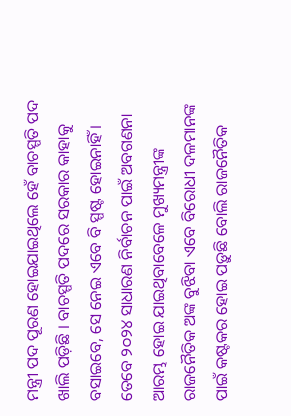ମନ୍ତ୍ରୀ ପଦ ପୂରଣ ହୋଇଯାଇଥିଲେ ହେଁ ବାଚସ୍ପତି ପଦ ଖାଲି ପଡ଼ିଛି । ବାଚସ୍ପତି ପଦରେ ସରକାର କାହାକୁ ବସାଇବେ, ସେ ନେଇ ଏବେ ବି ସ୍ପଷ୍ଟ ହୋଇନାହିଁ । ତେବେ ୨୦୨୪ ସାଧାରଣ ନିର୍ବାଚନ ପାଇଁ ଅବଗଣନା ଆରମ୍ଭ ହୋଇ ଯାଇଥିବାବେଳେ ମୁଖ୍ୟମନ୍ତ୍ରୀଙ୍କ ରାଜନୈତିକ ଅଙ୍କ ବୁଝିବା ଏବେ ବିରୋଧୀ ଦଳମାନଙ୍କ ପାଇଁ କଷ୍ଟକର ହୋଇ ପଡ଼ୁଛି ବୋଲି ରାଜନୈତିକ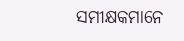ସମୀକ୍ଷକମାନେ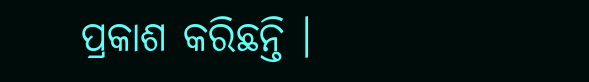ପ୍ରକାଶ କରିଛନ୍ତି ।